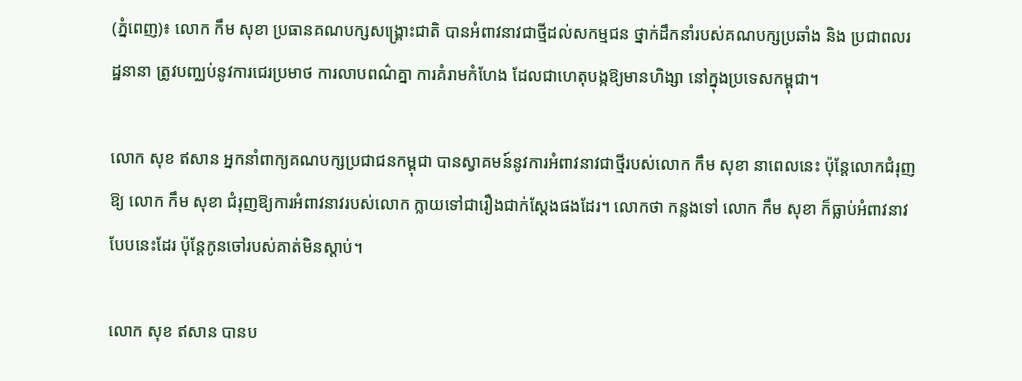(ភ្នំពេញ)៖ លោក កឹម សុខា ប្រធានគណបក្សសង្រ្គោះជាតិ បានអំពាវនាវជាថ្មីដល់សកម្មជន ថ្នាក់ដឹកនាំរបស់គណបក្សប្រឆាំង និង ប្រជាពលរដ្ឋនានា ត្រូវបញ្ឈប់នូវការជេរប្រមាថ ការលាបពណ៌គ្នា ការគំរាមកំហែង ដែលជាហេតុបង្កឱ្យមានហិង្សា នៅក្នុងប្រទេសកម្ពុជា។

លោក សុខ ឥសាន អ្នកនាំពាក្យគណបក្សប្រជាជនកម្ពុជា បានស្វាគមន៍នូវការអំពាវនាវជាថ្មីរបស់លោក កឹម សុខា នាពេលនេះ ប៉ុន្តែលោកជំរុញឱ្យ លោក កឹម សុខា ជំរុញឱ្យការអំពាវនាវរបស់លោក ក្លាយទៅជារឿងជាក់ស្តែងផងដែរ។ លោកថា កន្លងទៅ លោក កឹម សុខា ក៏ធ្លាប់អំពាវនាវបែបនេះដែរ ប៉ុន្តែកូនចៅរបស់គាត់មិនស្តាប់។

លោក សុខ ឥសាន បានប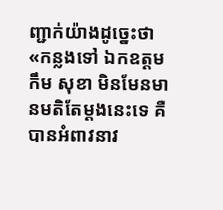ញ្ជាក់យ៉ាងដូច្នេះថា «កន្លងទៅ ឯកឧត្តម កឹម សុខា មិនមែនមានមតិតែម្តងនេះទេ គឺបានអំពាវនាវ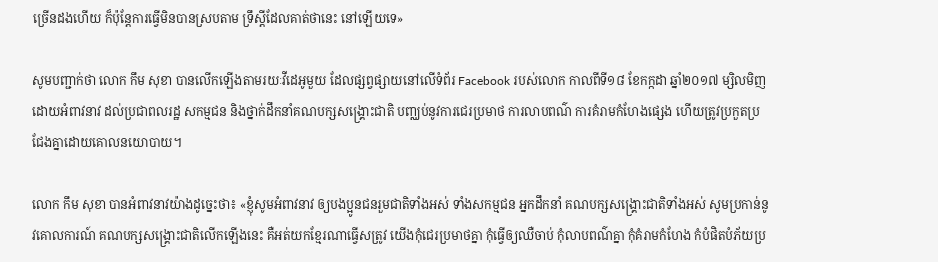ច្រើនដងហើយ ក៏ប៉ុន្តែការធ្វើមិនបានស្របតាម ទ្រឹស្តីដែលគាត់ថានេះ នៅឡើយទេ»

សូមបញ្ជាក់ថា លោក កឹម សុខា បានលើកឡើងតាមរយៈវីដេអូមួយ ដែលផ្សព្វផ្សាយនៅលើទំព័រ Facebook របស់លោក កាលពីទី១៨ ខែកក្កដា ឆ្នាំ២០១៧ ម្សិលមិញដោយអំពាវនាវ ដល់ប្រជាពលរដ្ឋ សកម្មជន និងថ្នាក់ដឹកនាំគណបក្សសង្រ្គោះជាតិ បញ្ឈប់នូវការជេរប្រមាថ ការលាបពណ៌ ការគំរាមកំហែងផ្សេង ហើយត្រូវប្រកួតប្រជែងគ្នាដោយគោលនយោបាយ។

លោក កឹម សុខា បានអំពាវនាវយ៉ាងដូច្នេះថា៖ «ខ្ញុំសូមអំពាវនាវ ឲ្យបងប្អូនជនរួមជាតិទាំងអស់ ទាំងសកម្មជន អ្នកដឹកនាំ គណបក្សសង្រ្គោះជាតិទាំងអស់ សូមប្រកាន់នូវគោលការណ៍ គណបក្សសង្រ្គោះជាតិលើកឡើងនេះ គឺអត់យកខ្មែរណាធ្វើសត្រូវ យើងកុំជេរប្រមាថគ្នា កុំធ្វើឲ្យឈឺចាប់ កុំលាបពណ៌គ្នា កុំគំរាមកំហែង កំបំផិតបំភ័យប្រ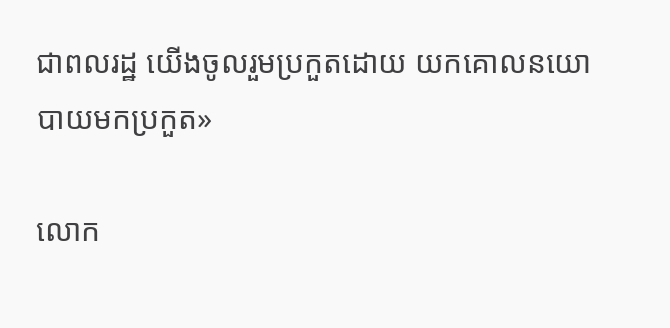ជាពលរដ្ឋ យើងចូលរួមប្រកួតដោយ យកគោលនយោបាយមកប្រកួត»

លោក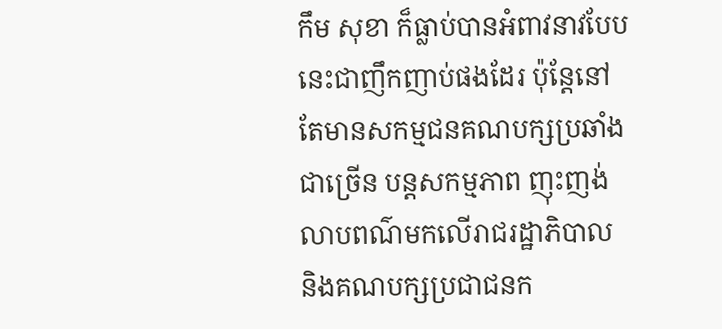កឹម សុខា ក៏ធ្លាប់បានអំពាវនាវបែបនេះជាញឹកញាប់ផងដែរ ប៉ុន្តែនៅតែមានសកម្មជនគណបក្សប្រឆាំងជាច្រើន បន្តសកម្មភាព ញុះញង់លាបពណ៌មកលើរាជរដ្ឋាភិបាល និងគណបក្សប្រជាជនក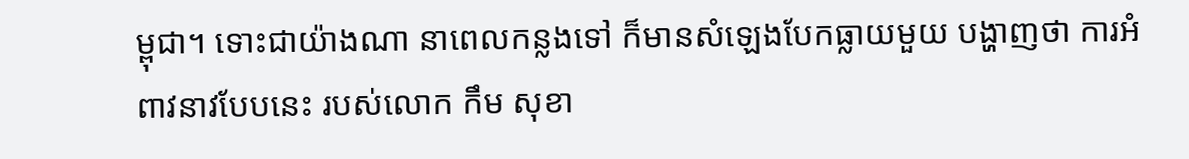ម្ពុជា។ ទោះជាយ៉ាងណា នាពេលកន្លងទៅ ក៏មានសំឡេងបែកធ្លាយមួយ បង្ហាញថា ការអំពាវនាវបែបនេះ របស់លោក កឹម សុខា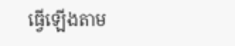ធ្វើឡើងតាម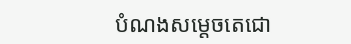បំណងសម្តេចតេជោ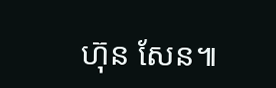ហ៊ុន សែន៕